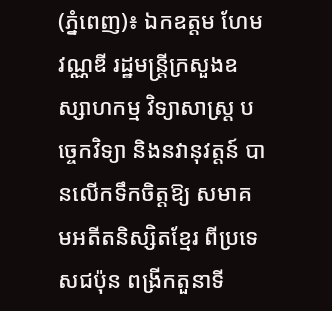(ភ្នំពេញ)៖ ឯកឧត្តម ហែម វណ្ណឌី រដ្ឋមន្ត្រីក្រសួងឧស្សាហកម្ម វិទ្យាសាស្ត្រ បច្ចេកវិទ្យា និងនវានុវត្តន៍ បានលើកទឹកចិត្តឱ្យ សមាគមអតីតនិស្សិតខ្មែរ ពីប្រទេសជប៉ុន ពង្រីកតួនាទី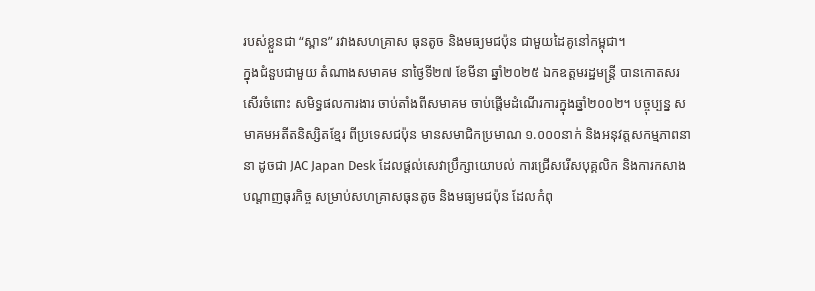របស់ខ្លួនជា “ស្ពាន” រវាងសហគ្រាស ធុនតូច និងមធ្យមជប៉ុន ជាមួយដៃគូនៅកម្ពុជា។
ក្នុងជំនួបជាមួយ តំណាងសមាគម នាថ្ងៃទី២៧ ខែមីនា ឆ្នាំ២០២៥ ឯកឧត្តមរដ្ឋមន្ត្រី បានកោតសរសើរចំពោះ សមិទ្ធផលការងារ ចាប់តាំងពីសមាគម ចាប់ផ្តើមដំណើរការក្នុងឆ្នាំ២០០២។ បច្ចុប្បន្ន សមាគមអតីតនិស្សិតខ្មែរ ពីប្រទេសជប៉ុន មានសមាជិកប្រមាណ ១.០០០នាក់ និងអនុវត្តសកម្មភាពនានា ដូចជា JAC Japan Desk ដែលផ្តល់សេវាប្រឹក្សាយោបល់ ការជ្រើសរើសបុគ្គលិក និងការកសាងបណ្តាញធុរកិច្ច សម្រាប់សហគ្រាសធុនតូច និងមធ្យមជប៉ុន ដែលកំពុ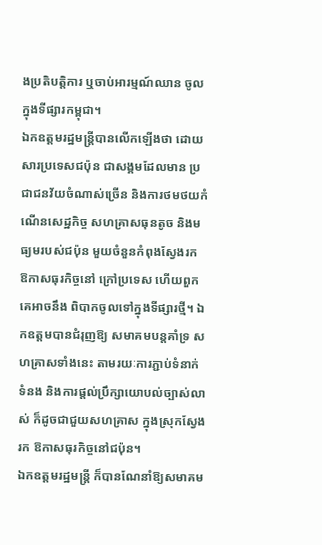ងប្រតិបត្តិការ ឬចាប់អារម្មណ៍ឈាន ចូលក្នុងទីផ្សារកម្ពុជា។
ឯកឧត្តមរដ្ឋមន្ត្រីបានលើកឡើងថា ដោយសារប្រទេសជប៉ុន ជាសង្គមដែលមាន ប្រជាជនវ័យចំណាស់ច្រើន និងការថមថយកំណើនសេដ្ឋកិច្ច សហគ្រាសធុនតូច និងមធ្យមរបស់ជប៉ុន មួយចំនួនកំពុងស្វែងរក ឱកាសធុរកិច្ចនៅ ក្រៅប្រទេស ហើយពួកគេអាចនឹង ពិបាកចូលទៅក្នុងទីផ្សារថ្មី។ ឯកឧត្តមបានជំរុញឱ្យ សមាគមបន្តគាំទ្រ សហគ្រាសទាំងនេះ តាមរយៈការភ្ជាប់ទំនាក់ទំនង និងការផ្តល់ប្រឹក្សាយោបល់ច្បាស់លាស់ ក៏ដូចជាជួយសហគ្រាស ក្នុងស្រុកស្វែងរក ឱកាសធុរកិច្ចនៅជប៉ុន។
ឯកឧត្តមរដ្ឋមន្ត្រី ក៏បានណែនាំឱ្យសមាគម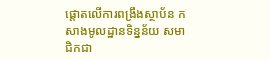ផ្តោតលើការពង្រឹងស្ថាប័ន កសាងមូលដ្ឋានទិន្នន័យ សមាជិកជា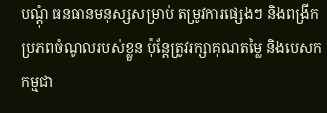បណ្តុំ ធនធានមនុស្សសម្រាប់ តម្រូវការផ្សេងៗ និងពង្រីកប្រភពចំណូលរបស់ខ្លួន ប៉ុន្តែត្រូវរក្សាគុណតម្លៃ និងបេសកកម្មជា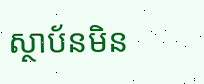ស្ថាប័នមិន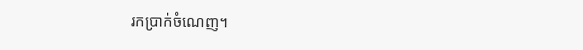រកប្រាក់ចំណេញ។